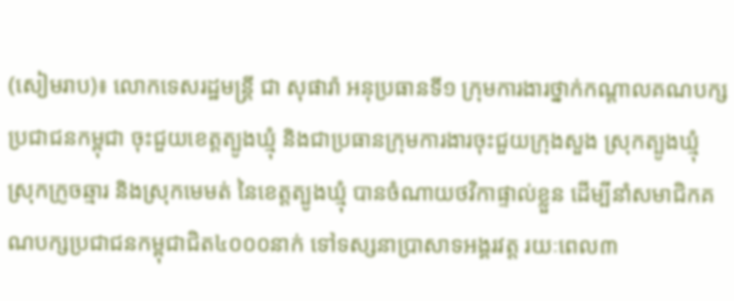(សៀមរាប)៖ លោកទេសរដ្ឋមន្ត្រី ជា សុផារ៉ា អនុប្រធានទី១ ក្រុមការងារថ្នាក់កណ្តាលគណបក្សប្រជាជនកម្ពុជា ចុះជួយខេត្តត្បូងឃ្មុំ និងជាប្រធានក្រុមការងារចុះជួយក្រុងសួង ស្រុកត្បូងឃ្មុំ ស្រុកក្រូចឆ្មារ និងស្រុកមេមត់ នៃខេត្តត្បូងឃ្មុំ បានចំណាយថវិកាផ្ទាល់ខ្លួន ដើម្បីនាំសមាជិកគណបក្សប្រជាជនកម្ពុជាជិត៤០០០នាក់ ទៅទស្សនាប្រាសាទអង្គរវត្ត រយៈពេល៣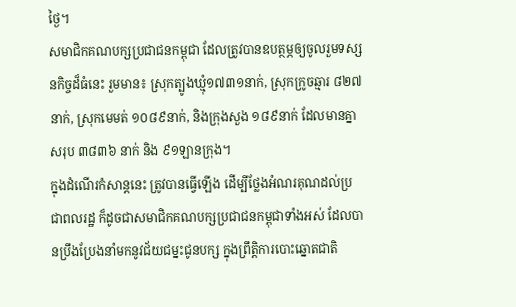ថ្ងៃ។
សមាជិកគណបក្សប្រជាជនកម្ពុជា ដែលត្រូវបានឧបត្ថម្ភឲ្យចូលរួមទស្សនកិច្ចដ៏ធំនេះ រួមមាន៖ ស្រុកត្បូងឃ្មុំ១៧៣១នាក់, ស្រុកក្រូចឆ្មារ ៨២៧នាក់, ស្រុកមេមត់ ១០៨៩នាក់, និងក្រុងសួង ១៨៩នាក់ ដែលមានគ្នាសរុប ៣៨៣៦ នាក់ និង ៩១ឡានក្រុង។
ក្នុងដំណើរកំសាន្តនេះ ត្រូវបានធ្វើឡើង ដើម្បីថ្លែងអំណរគុណដល់ប្រជាពលរដ្ឋ ក៏ដូចជាសមាជិកគណបក្សប្រជាជនកម្ពុជាទាំងអស់ ដែលបានប្រឹងប្រែងនាំមកនូវជ័យជម្នះជូនបក្ស ក្នុងព្រឹត្តិការបោះឆ្នោតជាតិ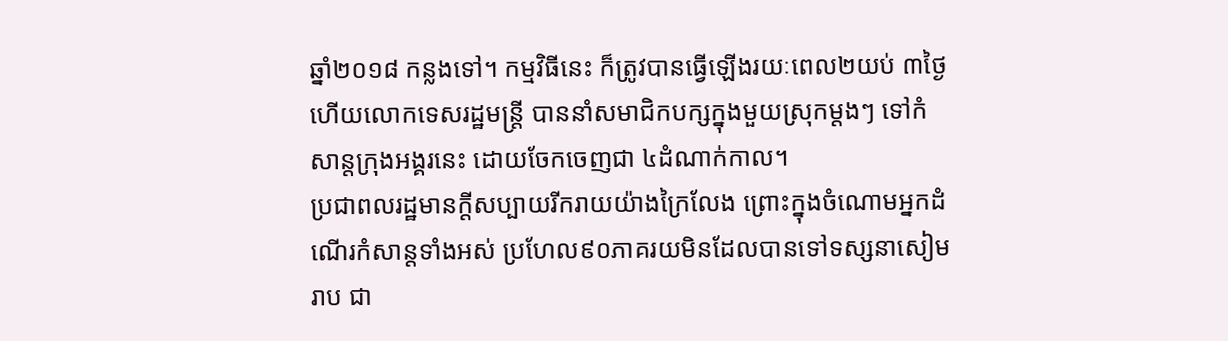ឆ្នាំ២០១៨ កន្លងទៅ។ កម្មវិធីនេះ ក៏ត្រូវបានធ្វើឡើងរយៈពេល២យប់ ៣ថ្ងៃ ហើយលោកទេសរដ្ឋមន្ត្រី បាននាំសមាជិកបក្សក្នុងមួយស្រុកម្តងៗ ទៅកំសាន្តក្រុងអង្គរនេះ ដោយចែកចេញជា ៤ដំណាក់កាល។
ប្រជាពលរដ្ឋមានក្តីសប្បាយរីករាយយ៉ាងក្រៃលែង ព្រោះក្នុងចំណោមអ្នកដំណើរកំសាន្តទាំងអស់ ប្រហែល៩០ភាគរយមិនដែលបានទៅទស្សនាសៀមរាប ជា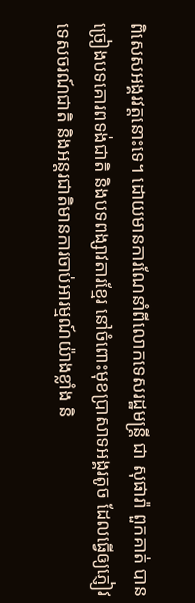ពិសេសអង្គរវត្តនោះទេ។ ដោយមានការណែនាំពីលោកទេសរដ្ឋមន្ត្រី ជា សុផារ៉ា ពួកគាត់ បានច្រៀងបទគោរពទង់ជាតិ និងបទពង្សាវតារខ្មែរ នៅចំពោះមុខប្រាសាទអង្គរតូច ដែលធ្វើឲ្យភ្ញៀវទេសចរណ៍ជាតិ និងអន្តរជាតិមានការចាប់អារម្មណ៍យ៉ាងខ្លាំង និ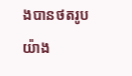ងបានថតរូបយ៉ាង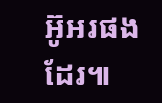អ៊ូអរផងដែរ៕